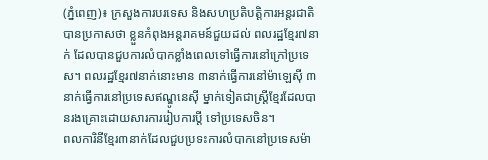(ភ្នំពេញ)៖ ក្រសួងការបរទេស និងសហប្រតិបត្តិការអន្តរជាតិ បានប្រកាសថា ខ្លួនកំពុងអន្តរាគមន៍ជួយដល់ ពលរដ្ឋខ្មែរ៧នាក់ ដែលបានជួបការលំបាកខ្លាំងពេលទៅធ្វើការនៅក្រៅប្រទេស។ ពលរដ្ឋខ្មែរ៧នាក់នោះមាន ៣នាក់ធ្វើការនៅម៉ាឡេស៊ី ៣នាក់ធ្វើការនៅប្រទេសឥណ្ឌូនេស៊ី ម្នាក់ទៀតជាស្រ្តីខ្មែរដែលបានរងគ្រោះដោយសារការរៀបការប្តី ទៅប្រទេសចិន។
ពលការិនីខ្មែរ៣នាក់ដែលជួបប្រទះការលំបាកនៅប្រទេសម៉ា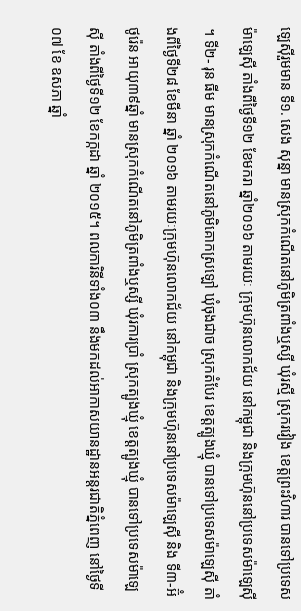ឡេស៊ីរួមមាន ទី១. សេង សុន្នា មានស្រុកកំណើតនៅភូមិត្រពាំងឬស្សី ឃុំរស្មី ស្រុករវៀង ខេត្តព្រះវិហារ បានទៅប្រទេសម៉ាឡេស៊ី តាំងពីថ្ងៃទី១២ ខែមករា ឆ្នាំ២០១៦ តាមរយៈ ក្រុមហ៊ុនលោកជ័យ នៅកម្ពុជា និងក្រុមហ៊ុននៅប្រទេសម៉ាឡេស៊ី ។ ទី២- រុន ធីម មានស្រុកកំណើតនៅភូមិគោកស្រឡៅ ឃុំចុងជាច ស្រុកតំបែរ ខេត្តត្បូងឃ្មុំ បានទៅប្រទេសម៉ាឡេស៊ី តាំងពីថ្ងៃទី២៨ ខែមីនា ឆ្នាំ ២០១៦ តាមរយៈក្រុមហ៊ុនលោកជ័យ នៅកម្ពុជា និងក្រុមហ៊ុននៅប្រទេសម៉ាឡេស៊ី និង ទី៣-អ៊ំ ថូរ៉េន អាយុ៣៩ឆ្នាំ មានស្រុកកំណើតនៅភូមិត្រពាំងឬស្សី ឃុំរការប្រាំ ស្រុកត្បូងឃ្មុំ ខេត្តត្បូងឃ្មុំ បានទៅប្រទេសម៉ាឡេស៊ី តាំងពីថ្ងៃទី១២ ខែកក្កដា ឆ្នាំ ២០១៥។ ពលការិនីទាំង០៣ នឹងមកដល់អាកាសយានដ្ឋានអន្តរជាតិភ្នំពេញ នៅថ្ងៃទី០៧ ខែ ឧសភា ឆ្នាំ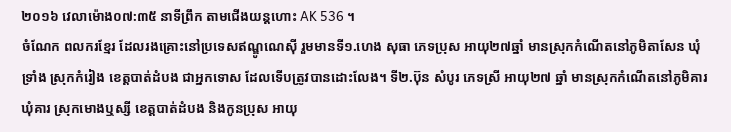២០១៦ វេលាម៉ោង០៧:៣៥ នាទីព្រឹក តាមជើងយន្តហោះ AK 536 ។
ចំណែក ពលករខ្មែរ ដែលរងគ្រោះនៅប្រទេសឥណ្ឌូណេស៊ី រួមមានទី១.ហេង សុធា ភេទប្រុស អាយុ២៧ឆ្នាំ មានស្រុកកំណើតនៅភូមិតាសែន ឃុំទ្រាំង ស្រុកកំរៀង ខេត្តបាត់ដំបង ជាអ្នកទោស ដែលទើបត្រូវបានដោះលែង។ ទី២.ប៊ុន សំបូរ ភេទស្រី អាយុ២៧ ឆ្នាំ មានស្រុកកំណើតនៅភូមិគារ ឃុំគារ ស្រុកមោងឬស្សី ខេត្តបាត់ដំបង និងកូនប្រុស អាយុ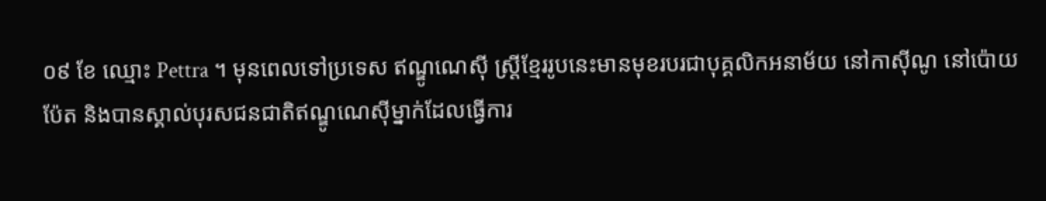០៩ ខែ ឈ្មោះ Pettra ។ មុនពេលទៅប្រទេស ឥណ្ឌូណេស៊ី ស្រ្តីខ្មែររូបនេះមានមុខរបរជាបុគ្គលិកអនាម័យ នៅកាស៊ីណូ នៅប៉ោយប៉ែត និងបានស្គាល់បុរសជនជាតិឥណ្ឌូណេស៊ីម្នាក់ដែលធ្វើការ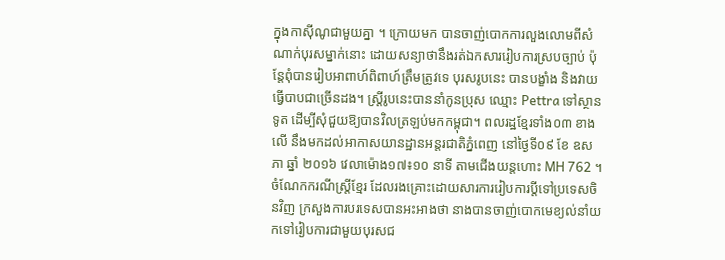ក្នុងកាស៊ីណូជាមួយគ្នា ។ ក្រោយមក បានចាញ់បោកការលួងលោមពីសំណាក់បុរសម្នាក់នោះ ដោយសន្យាថានឹងរត់ឯកសាររៀបការស្របច្បាប់ ប៉ុន្តែពុំបានរៀបអាពាហ៍ពិពាហ៍ត្រឹមត្រូវទេ បុរសរូបនេះ បានបង្ខាំង និងវាយធ្វើបាបជាច្រើនដង។ ស្រ្តីរូបនេះបាននាំកូនប្រុស ឈ្មោះ Pettra ទៅស្ថានទូត ដើម្បីសុំជួយឱ្យបានវិលត្រឡប់មកកម្ពុជា។ ពលរដ្ឋខ្មែរទាំង០៣ ខាងលើ នឹងមកដល់អាកាសយានដ្ឋានអន្តរជាតិភ្នំពេញ នៅថ្ងៃទី០៩ ខែ ឧសភា ឆ្នាំ ២០១៦ វេលាម៉ោង១៧៖១០ នាទី តាមជើងយន្តហោះ MH 762 ។
ចំណែកករណីស្តី្រខ្មែរ ដែលរងគ្រោះដោយសារការរៀបការប្តីទៅប្រទេសចិនវិញ ក្រសួងការបរទេសបានអះអាងថា នាងបានចាញ់បោកមេខ្យល់នាំយកទៅរៀបការជាមួយបុរសជ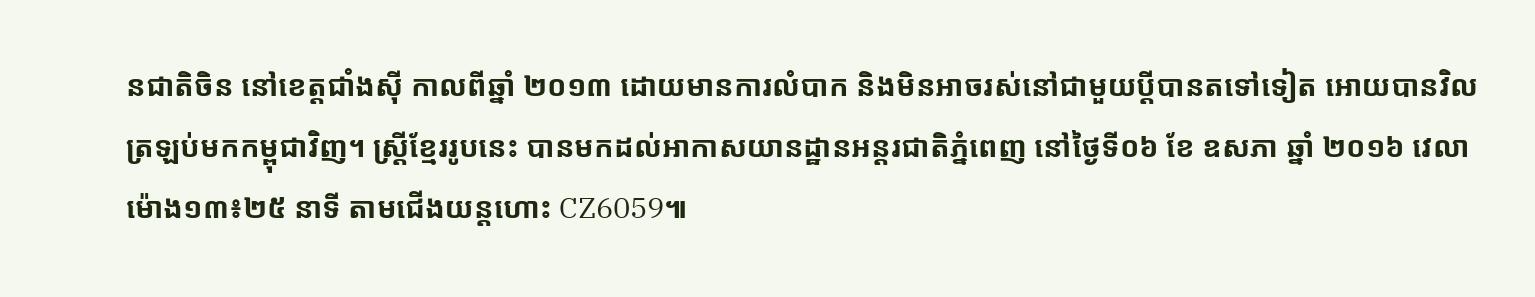នជាតិចិន នៅខេត្តជាំងស៊ី កាលពីឆ្នាំ ២០១៣ ដោយមានការលំបាក និងមិនអាចរស់នៅជាមួយប្ដីបានតទៅទៀត អោយបានវិលត្រឡប់មកកម្ពុជាវិញ។ ស្រ្តីខ្មែររូបនេះ បានមកដល់អាកាសយានដ្ឋានអន្តរជាតិភ្នំពេញ នៅថ្ងៃទី០៦ ខែ ឧសភា ឆ្នាំ ២០១៦ វេលាម៉ោង១៣៖២៥ នាទី តាមជើងយន្តហោះ CZ6059៕